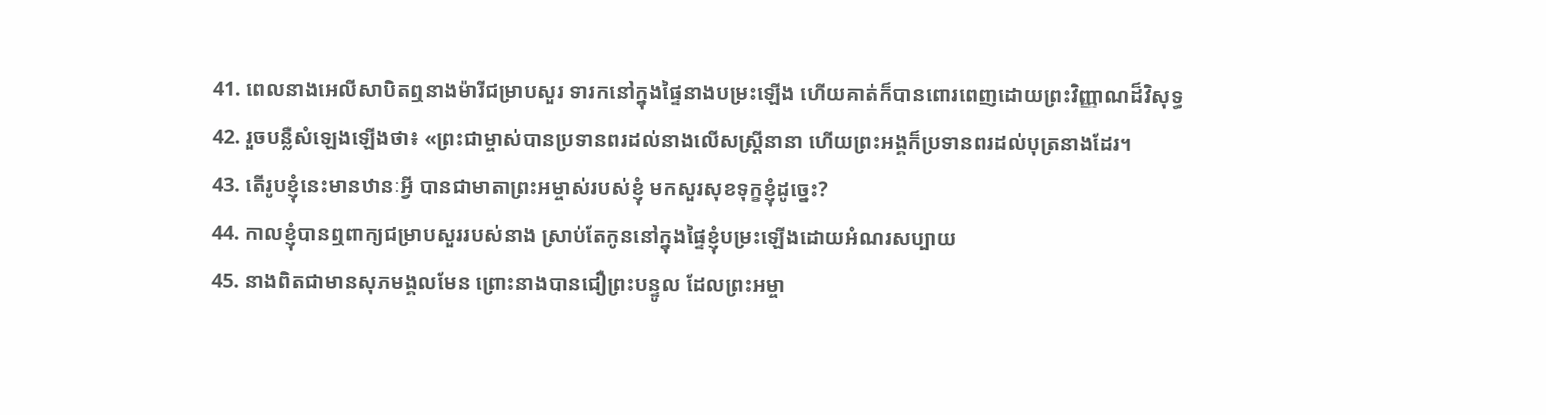41. ពេលនាងអេលីសាបិតឮនាងម៉ារីជម្រាបសួរ ទារកនៅក្នុងផ្ទៃនាងបម្រះឡើង ហើយគាត់ក៏បានពោរពេញដោយព្រះវិញ្ញាណដ៏វិសុទ្ធ
42. រួចបន្លឺសំឡេងឡើងថា៖ «ព្រះជាម្ចាស់បានប្រទានពរដល់នាងលើសស្ត្រីនានា ហើយព្រះអង្គក៏ប្រទានពរដល់បុត្រនាងដែរ។
43. តើរូបខ្ញុំនេះមានឋានៈអ្វី បានជាមាតាព្រះអម្ចាស់របស់ខ្ញុំ មកសួរសុខទុក្ខខ្ញុំដូច្នេះ?
44. កាលខ្ញុំបានឮពាក្យជម្រាបសួររបស់នាង ស្រាប់តែកូននៅក្នុងផ្ទៃខ្ញុំបម្រះឡើងដោយអំណរសប្បាយ
45. នាងពិតជាមានសុភមង្គលមែន ព្រោះនាងបានជឿព្រះបន្ទូល ដែលព្រះអម្ចា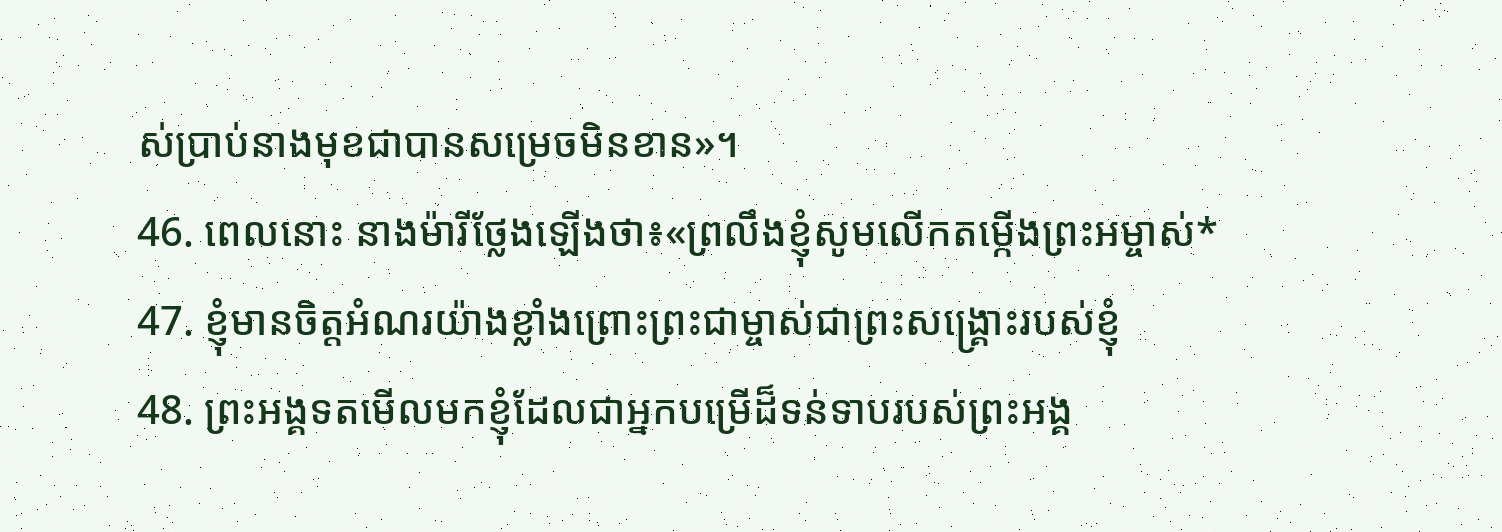ស់ប្រាប់នាងមុខជាបានសម្រេចមិនខាន»។
46. ពេលនោះ នាងម៉ារីថ្លែងឡើងថា៖«ព្រលឹងខ្ញុំសូមលើកតម្កើងព្រះអម្ចាស់*
47. ខ្ញុំមានចិត្តអំណរយ៉ាងខ្លាំងព្រោះព្រះជាម្ចាស់ជាព្រះសង្គ្រោះរបស់ខ្ញុំ
48. ព្រះអង្គទតមើលមកខ្ញុំដែលជាអ្នកបម្រើដ៏ទន់ទាបរបស់ព្រះអង្គ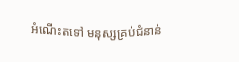អំណើះតទៅ មនុស្សគ្រប់ជំនាន់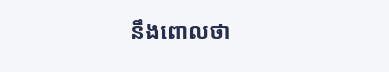នឹងពោលថា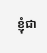ខ្ញុំជា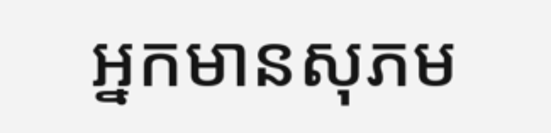អ្នកមានសុភម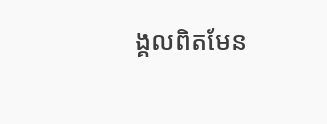ង្គលពិតមែន